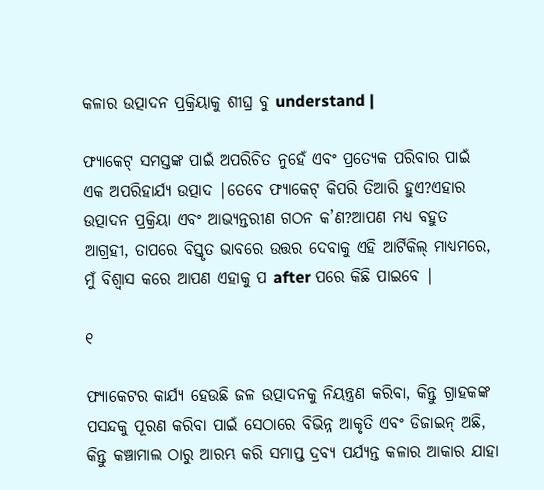କଳାର ଉତ୍ପାଦନ ପ୍ରକ୍ରିୟାକୁ ଶୀଘ୍ର ବୁ understand |

ଫ୍ୟାକେଟ୍ ସମସ୍ତଙ୍କ ପାଇଁ ଅପରିଚିତ ନୁହେଁ ଏବଂ ପ୍ରତ୍ୟେକ ପରିବାର ପାଇଁ ଏକ ଅପରିହାର୍ଯ୍ୟ ଉତ୍ପାଦ |ତେବେ ଫ୍ୟାକେଟ୍ କିପରି ତିଆରି ହୁଏ?ଏହାର ଉତ୍ପାଦନ ପ୍ରକ୍ରିୟା ଏବଂ ଆଭ୍ୟନ୍ତରୀଣ ଗଠନ କ’ଣ?ଆପଣ ମଧ୍ୟ ବହୁତ ଆଗ୍ରହୀ, ତାପରେ ବିସ୍ତୃତ ଭାବରେ ଉତ୍ତର ଦେବାକୁ ଏହି ଆର୍ଟିକିଲ୍ ମାଧ୍ୟମରେ, ମୁଁ ବିଶ୍ୱାସ କରେ ଆପଣ ଏହାକୁ ପ after ପରେ କିଛି ପାଇବେ |

୧

ଫ୍ୟାକେଟର କାର୍ଯ୍ୟ ହେଉଛି ଜଳ ଉତ୍ପାଦନକୁ ନିୟନ୍ତ୍ରଣ କରିବା, କିନ୍ତୁ ଗ୍ରାହକଙ୍କ ପସନ୍ଦକୁ ପୂରଣ କରିବା ପାଇଁ ସେଠାରେ ବିଭିନ୍ନ ଆକୃତି ଏବଂ ଡିଜାଇନ୍ ଅଛି, କିନ୍ତୁ କଞ୍ଚାମାଲ ଠାରୁ ଆରମ୍ଭ କରି ସମାପ୍ତ ଦ୍ରବ୍ୟ ପର୍ଯ୍ୟନ୍ତ କଳାର ଆକାର ଯାହା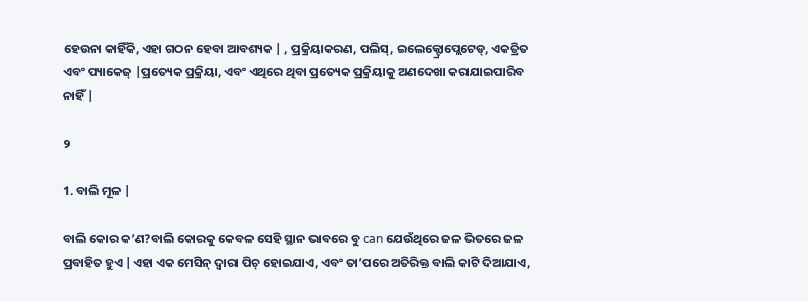ହେଉନା କାହିଁକି, ଏହା ଗଠନ ହେବା ଆବଶ୍ୟକ | , ପ୍ରକ୍ରିୟାକରଣ, ପଲିସ୍, ଇଲେକ୍ଟ୍ରୋପ୍ଲେଟେଡ୍, ଏକତ୍ରିତ ଏବଂ ପ୍ୟାକେଜ୍ |ପ୍ରତ୍ୟେକ ପ୍ରକ୍ରିୟା, ଏବଂ ଏଥିରେ ଥିବା ପ୍ରତ୍ୟେକ ପ୍ରକ୍ରିୟାକୁ ଅଣଦେଖା କରାଯାଇପାରିବ ନାହିଁ |

୨

1. ବାଲି ମୂଳ |

ବାଲି କୋର କ’ଣ?ବାଲି କୋରକୁ କେବଳ ସେହି ସ୍ଥାନ ଭାବରେ ବୁ can ଯେଉଁଥିରେ ଜଳ ଭିତରେ ଜଳ ପ୍ରବାହିତ ହୁଏ |ଏହା ଏକ ମେସିନ୍ ଦ୍ୱାରା ପିଚ୍ ହୋଇଯାଏ, ଏବଂ ତା’ପରେ ଅତିରିକ୍ତ ବାଲି କାଟି ଦିଆଯାଏ,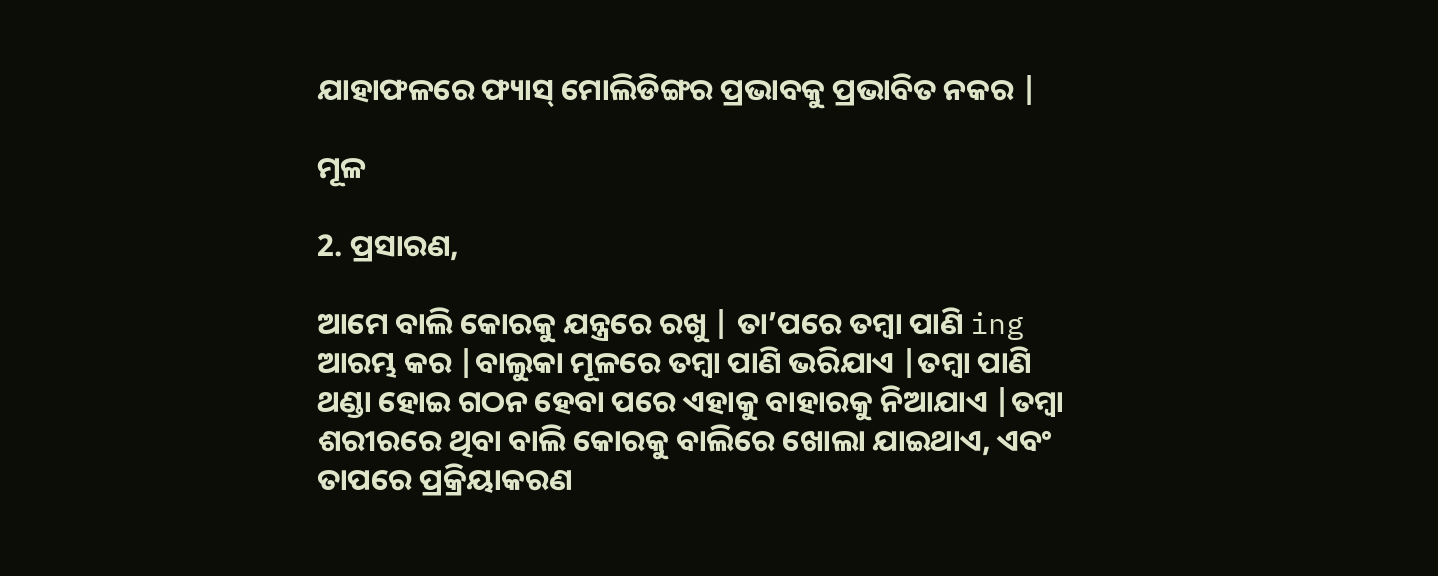ଯାହାଫଳରେ ଫ୍ୟାସ୍ ମୋଲିଡିଙ୍ଗର ପ୍ରଭାବକୁ ପ୍ରଭାବିତ ନକର |

ମୂଳ

2. ପ୍ରସାରଣ,

ଆମେ ବାଲି କୋରକୁ ଯନ୍ତ୍ରରେ ରଖୁ | ତା’ପରେ ତମ୍ବା ପାଣି ing ଆରମ୍ଭ କର |ବାଲୁକା ମୂଳରେ ତମ୍ବା ପାଣି ଭରିଯାଏ |ତମ୍ବା ପାଣି ଥଣ୍ଡା ହୋଇ ଗଠନ ହେବା ପରେ ଏହାକୁ ବାହାରକୁ ନିଆଯାଏ |ତମ୍ବା ଶରୀରରେ ଥିବା ବାଲି କୋରକୁ ବାଲିରେ ଖୋଲା ଯାଇଥାଏ, ଏବଂ ତାପରେ ପ୍ରକ୍ରିୟାକରଣ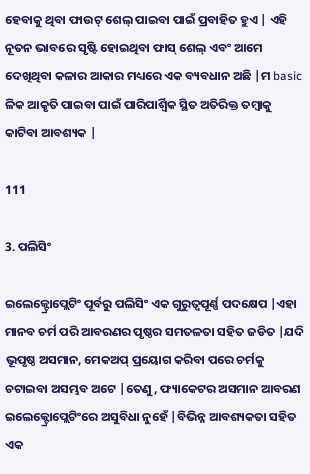ହେବାକୁ ଥିବା ଫାଉଟ୍ ଶେଲ୍ ପାଇବା ପାଇଁ ପ୍ରବାହିତ ହୁଏ | ଏହି ନୂତନ ଭାବରେ ସୃଷ୍ଟି ହୋଇଥିବା ଫାସ୍ ଶେଲ୍ ଏବଂ ଆମେ ଦେଖିଥିବା କଳାର ଆକାର ମଧ୍ୟରେ ଏକ ବ୍ୟବଧାନ ଅଛି |ମ basic ଳିକ ଆକୃତି ପାଇବା ପାଇଁ ପାରିପାର୍ଶ୍ୱିକ ସ୍ଥିତ ଅତିରିକ୍ତ ତମ୍ବାକୁ କାଟିବା ଆବଶ୍ୟକ |

111

3. ପଲିସିଂ

ଇଲେକ୍ଟ୍ରୋପ୍ଲେଟିଂ ପୂର୍ବରୁ ପଲିସିଂ ଏକ ଗୁରୁତ୍ୱପୂର୍ଣ୍ଣ ପଦକ୍ଷେପ |ଏହା ମାନବ ଚର୍ମ ପରି ଆବରଣର ପୃଷ୍ଠର ସମତଳତା ସହିତ ଜଡିତ |ଯଦି ଭୂପୃଷ୍ଠ ଅସମାନ, ମେକଅପ୍ ପ୍ରୟୋଗ କରିବା ପରେ ଚର୍ମକୁ ଚଟାଇବା ଅସମ୍ଭବ ଅଟେ |ତେଣୁ, ଫ୍ୟାକେଟର ଅସମାନ ଆବରଣ ଇଲେକ୍ଟ୍ରୋପ୍ଲେଟିଂରେ ଅସୁବିଧା ନୁହେଁ |ବିଭିନ୍ନ ଆବଶ୍ୟକତା ସହିତ ଏକ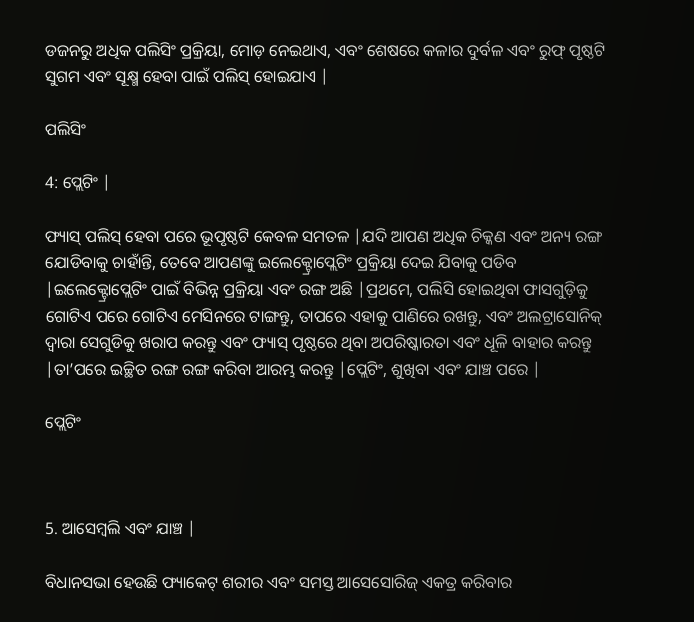ଡଜନରୁ ଅଧିକ ପଲିସିଂ ପ୍ରକ୍ରିୟା, ମୋଡ଼ ନେଇଥାଏ, ଏବଂ ଶେଷରେ କଳାର ଦୁର୍ବଳ ଏବଂ ରୁଫ୍ ପୃଷ୍ଠଟି ସୁଗମ ଏବଂ ସୂକ୍ଷ୍ମ ହେବା ପାଇଁ ପଲିସ୍ ହୋଇଯାଏ |

ପଲିସିଂ

4: ପ୍ଲେଟିଂ |

ଫ୍ୟାସ୍ ପଲିସ୍ ହେବା ପରେ ଭୂପୃଷ୍ଠଟି କେବଳ ସମତଳ |ଯଦି ଆପଣ ଅଧିକ ଚିକ୍କଣ ଏବଂ ଅନ୍ୟ ରଙ୍ଗ ଯୋଡିବାକୁ ଚାହାଁନ୍ତି, ତେବେ ଆପଣଙ୍କୁ ଇଲେକ୍ଟ୍ରୋପ୍ଲେଟିଂ ପ୍ରକ୍ରିୟା ଦେଇ ଯିବାକୁ ପଡିବ |ଇଲେକ୍ଟ୍ରୋପ୍ଲେଟିଂ ପାଇଁ ବିଭିନ୍ନ ପ୍ରକ୍ରିୟା ଏବଂ ରଙ୍ଗ ଅଛି |ପ୍ରଥମେ, ପଲିସି ହୋଇଥିବା ଫାସଗୁଡ଼ିକୁ ଗୋଟିଏ ପରେ ଗୋଟିଏ ମେସିନରେ ଟାଙ୍ଗନ୍ତୁ, ତାପରେ ଏହାକୁ ପାଣିରେ ରଖନ୍ତୁ, ଏବଂ ଅଲଟ୍ରାସୋନିକ୍ ଦ୍ୱାରା ସେଗୁଡିକୁ ଖରାପ କରନ୍ତୁ ଏବଂ ଫ୍ୟାସ୍ ପୃଷ୍ଠରେ ଥିବା ଅପରିଷ୍କାରତା ଏବଂ ଧୂଳି ବାହାର କରନ୍ତୁ |ତା’ପରେ ଇଚ୍ଛିତ ରଙ୍ଗ ରଙ୍ଗ କରିବା ଆରମ୍ଭ କରନ୍ତୁ |ପ୍ଲେଟିଂ, ଶୁଖିବା ଏବଂ ଯାଞ୍ଚ ପରେ |

ପ୍ଲେଟିଂ



5. ଆସେମ୍ବଲି ଏବଂ ଯାଞ୍ଚ |

ବିଧାନସଭା ହେଉଛି ଫ୍ୟାକେଟ୍ ଶରୀର ଏବଂ ସମସ୍ତ ଆସେସୋରିଜ୍ ଏକତ୍ର କରିବାର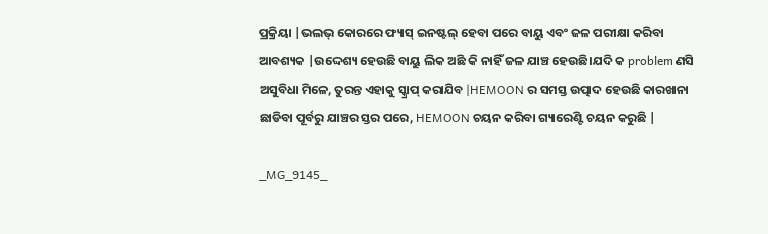ପ୍ରକ୍ରିୟା |ଭଲଭ୍ କୋରରେ ଫ୍ୟାସ୍ ଇନଷ୍ଟଲ୍ ହେବା ପରେ ବାୟୁ ଏବଂ ଜଳ ପରୀକ୍ଷା କରିବା ଆବଶ୍ୟକ |ଉଦ୍ଦେଶ୍ୟ ହେଉଛି ବାୟୁ ଲିକ ଅଛି କି ନାହିଁ ଜଳ ଯାଞ୍ଚ ହେଉଛି।ଯଦି କ problem ଣସି ଅସୁବିଧା ମିଳେ, ତୁରନ୍ତ ଏହାକୁ ସ୍କ୍ରାପ୍ କରାଯିବ |HEMOON ର ସମସ୍ତ ଉତ୍ପାଦ ହେଉଛି କାରଖାନା ଛାଡିବା ପୂର୍ବରୁ ଯାଞ୍ଚର ସ୍ତର ପରେ, HEMOON ଚୟନ କରିବା ଗ୍ୟାରେଣ୍ଟି ଚୟନ କରୁଛି |

_MG_9145_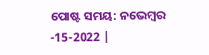ପୋଷ୍ଟ ସମୟ: ନଭେମ୍ବର -15-2022 |